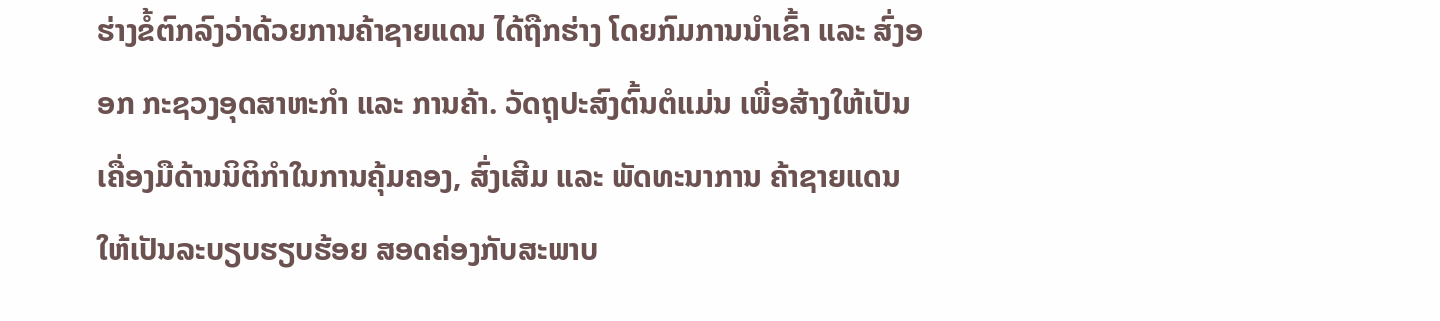ຮ່າງຂໍ້ຕົກລົງວ່າດ້ວຍການຄ້າຊາຍແດນ ໄດ້ຖືກຮ່າງ ໂດຍກົມການນຳເຂົ້າ ແລະ ສົ່ງອອກ ກະຊວງອຸດສາຫະກຳ ແລະ ການຄ້າ. ວັດຖຸປະສົງຕົ້ນຕໍແມ່ນ ເພື່ອສ້າງໃຫ້ເປັນເຄື່ອງມືດ້ານນິຕິກຳໃນການຄຸ້ມຄອງ, ສົ່ງເສີມ ແລະ ພັດທະນາການ ຄ້າຊາຍແດນ ໃຫ້ເປັນລະບຽບຮຽບຮ້ອຍ ສອດຄ່ອງກັບສະພາບ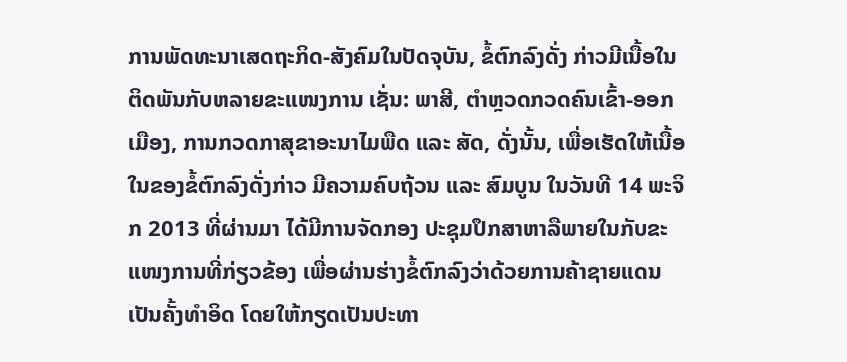ການພັດທະນາເສດຖະກິດ-ສັງຄົມໃນປັດຈຸບັນ, ຂໍ້ຕົກລົງດັ່ງ ກ່າວມີເນື້ອໃນ ຕິດພັນກັບຫລາຍຂະແໜງການ ເຊັ່ນ: ພາສີ, ຕຳຫຼວດກວດຄົນເຂົ້າ-ອອກເມືອງ, ການກວດກາສຸຂາອະນາໄມພືດ ແລະ ສັດ, ດັ່ງນັ້ນ, ເພື່ອເຮັດໃຫ້ເນື້ອໃນຂອງຂໍ້ຕົກລົງດັ່ງກ່າວ ມີຄວາມຄົບຖ້ວນ ແລະ ສົມບູນ ໃນວັນທີ 14 ພະຈິກ 2013 ທີ່ຜ່ານມາ ໄດ້ມີການຈັດກອງ ປະຊຸມປຶກສາຫາລືພາຍໃນກັບຂະແໜງການທີ່ກ່ຽວຂ້ອງ ເພື່ອຜ່ານຮ່າງຂໍ້ຕົກລົງວ່າດ້ວຍການຄ້າຊາຍແດນເປັນຄັ້ງທຳອິດ ໂດຍໃຫ້ກຽດເປັນປະທາ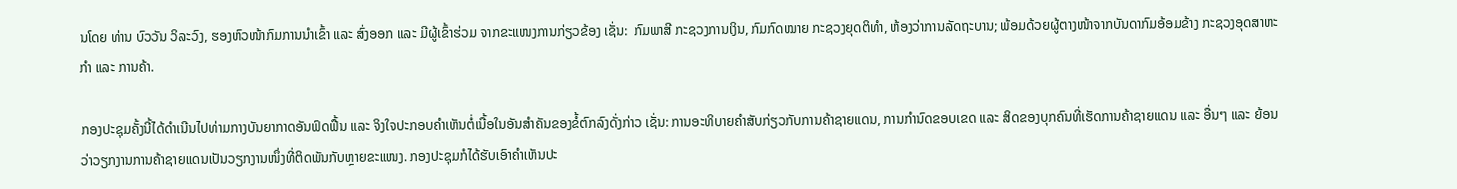ນໂດຍ ທ່ານ ບົວວັນ ວິລະວົງ, ຮອງຫົວໜ້າກົມການນຳເຂົ້າ ແລະ ສົ່ງອອກ ແລະ ມີຜູ້ເຂົ້າຮ່ວມ ຈາກຂະແໜງການກ່ຽວຂ້ອງ ເຊັ່ນ:  ກົມພາສີ ກະຊວງການເງິນ, ກົມກົດໝາຍ ກະຊວງຍຸດຕິທຳ, ຫ້ອງວ່າການລັດຖະບານ; ພ້ອມດ້ວຍຜູ້ຕາງໜ້າຈາກບັນດາກົມອ້ອມຂ້າງ ກະຊວງອຸດສາຫະກຳ ແລະ ການຄ້າ.

ກອງປະຊຸມຄັ້ງນີ້ໄດ້ດຳເນີນໄປທ່າມກາງບັນຍາກາດອັນຟົດຟື້ນ ແລະ ຈິງໃຈປະກອບຄຳເຫັນຕໍ່ເນື້ອໃນອັນສຳຄັນຂອງຂໍ້ຕົກລົງດັ່ງກ່າວ ເຊັ່ນ: ການອະທິບາຍຄຳສັບກ່ຽວກັບການຄ້າຊາຍແດນ, ການກຳນົດຂອບເຂດ ແລະ ສິດຂອງບຸກຄົນທີ່ເຮັດການຄ້າຊາຍແດນ ແລະ ອື່ນໆ ແລະ ຍ້ອນວ່າວຽກງານການຄ້າຊາຍແດນເປັນວຽກງານໜຶ່ງທີ່ຕິດພັນກັບຫຼາຍຂະແໜງ. ກອງປະຊຸມກໍໄດ້ຮັບເອົາຄຳເຫັນປະ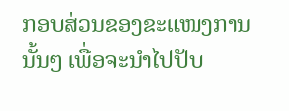ກອບສ່ວນຂອງຂະແໜງການນັ້ນໆ ເພື່ອຈະນຳໄປປັບ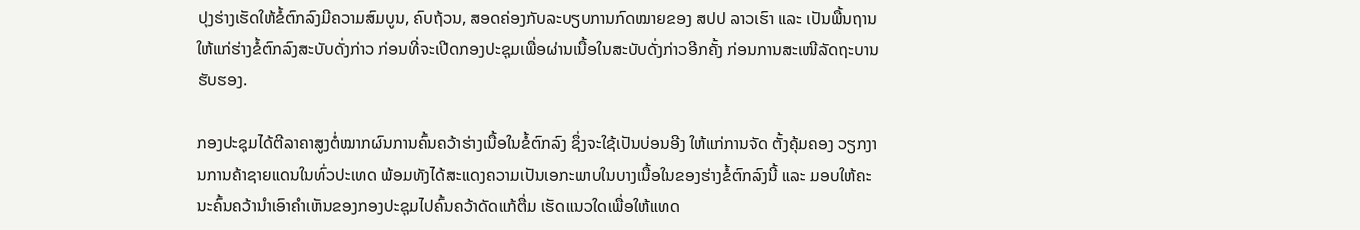ປຸງຮ່າງເຮັດໃຫ້ຂໍ້ຕົກລົງມີຄວາມສົມບູນ, ຄົບຖ້ວນ, ສອດຄ່ອງກັບລະບຽບການກົດໝາຍຂອງ ສປປ ລາວເຮົາ ແລະ ເປັນພື້ນຖານໃຫ້ແກ່ຮ່າງຂໍ້ຕົກລົງສະບັບດັ່ງກ່າວ ກ່ອນທີ່ຈະເປີດກອງປະຊຸມເພື່ອຜ່ານເນື້ອໃນສະບັບດັ່ງກ່າວອີກຄັ້ງ ກ່ອນການສະເໜີລັດຖະບານຮັບຮອງ.

ກອງປະຊຸມໄດ້ຕີລາຄາສູງຕໍ່ໝາກຜົນການຄົ້ນຄວ້າຮ່າງເນື້ອໃນຂໍ້ຕົກລົງ ຊຶ່ງຈະໃຊ້ເປັນບ່ອນອີງ ໃຫ້ແກ່ການຈັດ ຕັ້ງຄຸ້ມຄອງ ວຽກງານການຄ້າຊາຍແດນໃນທົ່ວປະເທດ ພ້ອມທັງໄດ້ສະແດງຄວາມເປັນເອກະພາບໃນບາງເນື້ອໃນຂອງຮ່າງຂໍ້ຕົກລົງນີ້ ແລະ ມອບໃຫ້ຄະນະຄົ້ນຄວ້ານຳເອົາຄຳເຫັນຂອງກອງປະຊຸມໄປຄົ້ນຄວ້າດັດແກ້ຕື່ມ ເຮັດແນວໃດເພື່ອໃຫ້ແທດ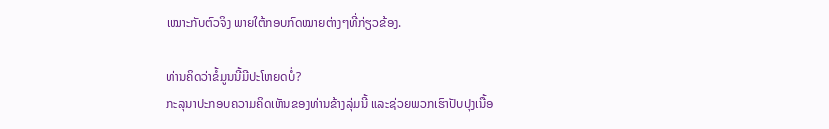ເໝາະກັບຕົວຈິງ ພາຍໃຕ້ກອບກົດໝາຍຕ່າງໆທີ່ກ່ຽວຂ້ອງ.

ທ່ານຄິດວ່າຂໍ້ມູນນີ້ມີປະໂຫຍດບໍ່?
ກະລຸນາປະກອບຄວາມຄິດເຫັນຂອງທ່ານຂ້າງລຸ່ມນີ້ ແລະຊ່ວຍພວກເຮົາປັບປຸງເນື້ອ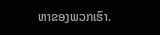ຫາຂອງພວກເຮົາ.